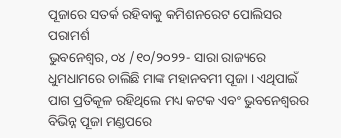ପୂଜାରେ ସତର୍କ ରହିବାକୁ କମିଶନରେଟ ପୋଲିସର ପରାମର୍ଶ
ଭୁବନେଶ୍ୱର, ୦୪ /୧୦/୨୦୨୨- ସାରା ରାଜ୍ୟରେ ଧୁମଧାମରେ ଚାଲିଛି ମାଙ୍କ ମହାନବମୀ ପୂଜା । ଏଥିପାଇଁ ପାଗ ପ୍ରତିକୂଳ ରହିଥିଲେ ମଧ୍ୟ କଟକ ଏବଂ ଭୁବନେଶ୍ୱରର ବିଭିନ୍ନ ପୂଜା ମଣ୍ଡପରେ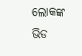ଲୋକଙ୍କ ଭିଡ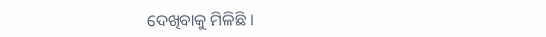ଦେଖିବାକୁ ମିଳିଛି ।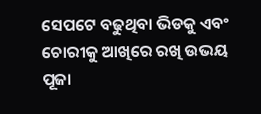ସେପଟେ ବଢୁଥିବା ଭିଡକୁ ଏବଂ ଚୋରୀକୁ ଆଖିରେ ରଖି ଉଭୟ ପୂଜା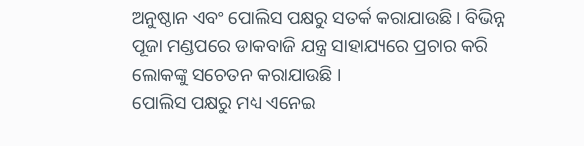ଅନୁଷ୍ଠାନ ଏବଂ ପୋଲିସ ପକ୍ଷରୁ ସତର୍କ କରାଯାଉଛି । ବିଭିନ୍ନ ପୂଜା ମଣ୍ଡପରେ ଡାକବାଜି ଯନ୍ତ୍ର ସାହାଯ୍ୟରେ ପ୍ରଚାର କରି ଲୋକଙ୍କୁ ସଚେତନ କରାଯାଉଛି ।
ପୋଲିସ ପକ୍ଷରୁ ମଧ୍ୟ ଏନେଇ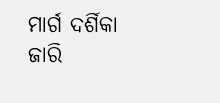ମାର୍ଗ ଦର୍ଶିକା ଜାରି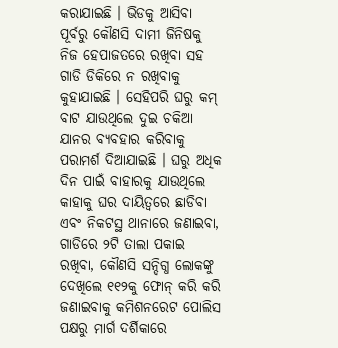କରାଯାଇଛି । ଭିଡକୁ ଆସିବା ପୂର୍ବରୁ କୌଣସି ଦାମୀ ଜିନିଷକୁ ନିଜ ହେପାଜତରେ ରଖିବା ସହ ଗାଡି ଡିକିରେ ନ ରଖିବାକୁ କୁହାଯାଇଛି । ସେହିପରି ଘରୁ କମ୍ ବାଟ ଯାଉଥିଲେ ଦୁଇ ଚକିଆ ଯାନର ବ୍ୟବହାର କରିବାକୁ ପରାମର୍ଶ ଦିଆଯାଇଛି । ଘରୁ ଅଧିକ ଦିନ ପାଇଁ ବାହାରକୁ ଯାଉଥିଲେ କାହାକୁ ଘର ଦାୟିତ୍ୱରେ ଛାଡିବା ଏବଂ ନିକଟସ୍ଥ ଥାନାରେ ଜଣାଇବା, ଗାଡିରେ ୨ଟି ତାଲା ପକାଇ ରଖିବା, କୌଣସି ସନ୍ଦିଗ୍ଧ ଲୋକଙ୍କୁ ଦେଖିଲେ ୧୧୨କୁ ଫୋନ୍ କରି କରି ଜଣାଇବାକୁ କମିଶନରେଟ ପୋଲିସ ପକ୍ଷରୁ ମାର୍ଗ ଦର୍ଶିକାରେ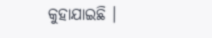କୁହାଯାଇଛି ।